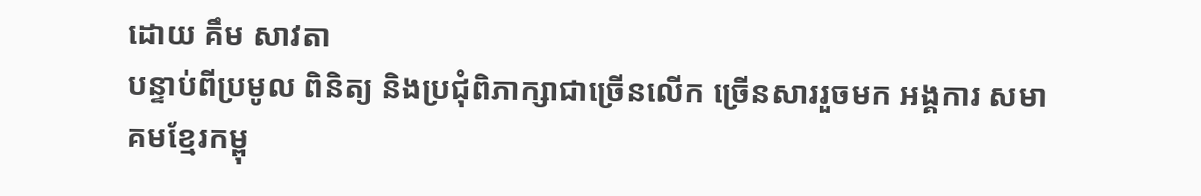ដោយ គឹម សាវតា
បន្ទាប់ពីប្រមូល ពិនិត្យ និងប្រជុំពិភាក្សាជាច្រើនលើក ច្រើនសាររួចមក អង្គការ សមាគមខ្មែរកម្ពុ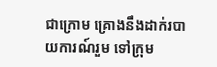ជាក្រោម គ្រោងនឹងដាក់របាយការណ៍រួម ទៅក្រុម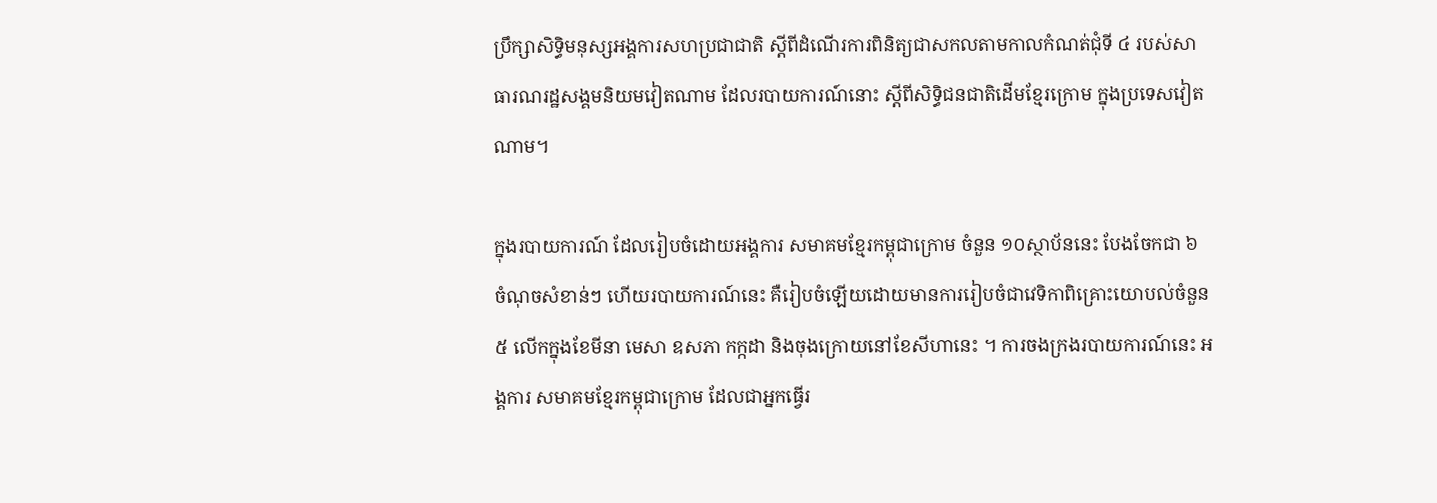ប្រឹក្សាសិទ្ធិមនុស្សអង្គការសហប្រជាជាតិ ស្តីពីដំណើរការពិនិត្យជាសកលតាមកាលកំណត់ជុំទី ៤ របស់សាធារណរដ្ឋសង្គមនិយមវៀតណាម ដែលរបាយការណ៍នោះ ស្តីពីសិទ្ធិជនជាតិដើមខ្មែរក្រោម ក្នុងប្រទេសវៀតណាម។

ក្នុងរបាយការណ៍ ដែលរៀបចំដោយអង្គការ សមាគមខ្មែរកម្ពុជាក្រោម ចំនួន ១០ស្ថាប័ននេះ បែងចែកជា ៦ ចំណុចសំខាន់ៗ ហើយរបាយការណ៍នេះ គឺរៀបចំឡើយដោយមានការរៀបចំជាវេទិកាពិគ្រោះយោបល់ចំនួន ៥ លើកក្នុងខែមីនា មេសា ឧសភា កក្កដា និងចុងក្រោយនៅខែសីហានេះ ។ ការចងក្រងរបាយការណ៍នេះ អង្គការ សមាគមខ្មែរកម្ពុជាក្រោម ដែលជាអ្នកធ្វើរ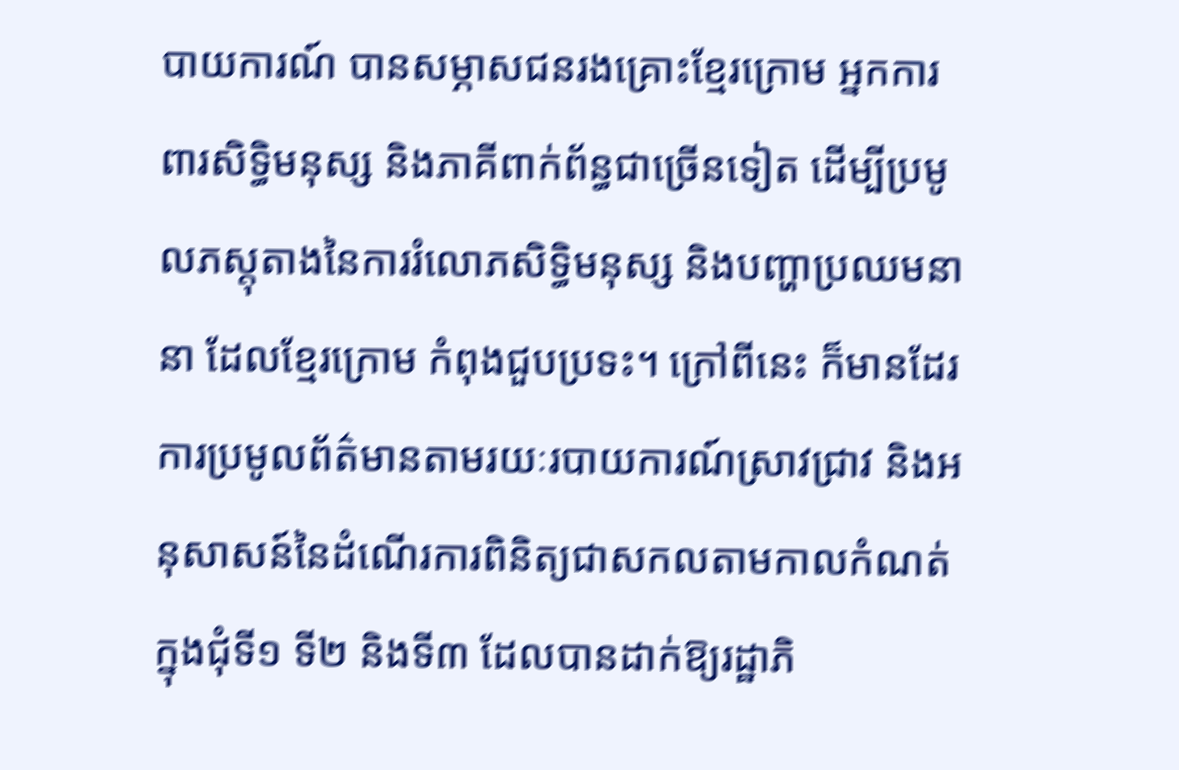បាយការណ៍ បានសម្ភាសជនរងគ្រោះខ្មែរក្រោម អ្នកការពារសិទ្ធិមនុស្ស និងភាគីពាក់ព័ន្ធជាច្រើនទៀត ដើម្បីប្រមូលភស្តុតាងនៃការរំលោភសិទ្ធិមនុស្ស និងបញ្ហាប្រឈមនានា ដែលខ្មែរក្រោម កំពុងជួបប្រទះ។ ក្រៅពីនេះ ក៏មានដែរការប្រមូលព័ត៌មានតាមរយៈរបាយការណ៍ស្រាវជ្រាវ និងអនុសាសន៍នៃដំណើរការពិនិត្យជាសកលតាមកាលកំណត់ ក្នុងជុំទី១ ទី២ និងទី៣ ដែលបានដាក់ឱ្យរដ្ឋាភិ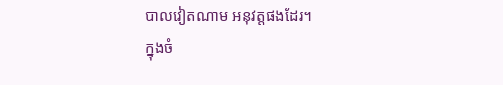បាលវៀតណាម អនុវត្តផងដែរ។
ក្នុងចំ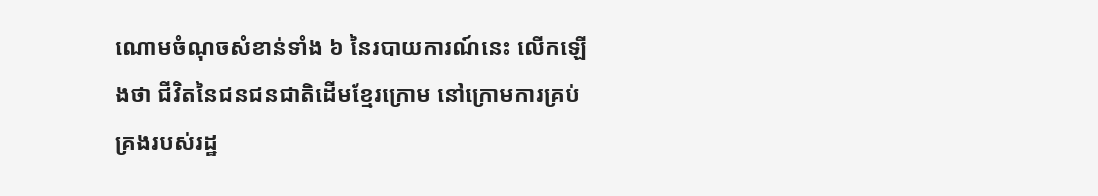ណោមចំណុចសំខាន់ទាំង ៦ នៃរបាយការណ៍នេះ លើកឡើងថា ជីវិតនៃជនជនជាតិដើមខ្មែរក្រោម នៅក្រោមការគ្រប់គ្រងរបស់រដ្ឋ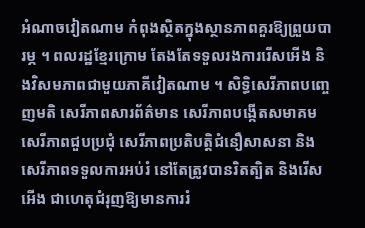អំណាចវៀតណាម កំពុងស្ថិតក្នុងស្ថានភាពគួរឱ្យព្រួយបារម្ភ ។ ពលរដ្ឋខ្មែរក្រោម តែងតែទទួលរងការរើសអើង និងវិសមភាពជាមួយភាគីវៀតណាម ។ សិទ្ធិសេរីភាពបញ្ចេញមតិ សេរីភាពសារព័ត៌មាន សេរីភាពបង្កើតសមាគម សេរីភាពជួបប្រជុំ សេរីភាពប្រតិបត្តិជំនឿសាសនា និងសេរីភាពទទួលការអប់រំ នៅតែត្រូវបានរិតត្បិត និងរើសអើង ជាហេតុជំរុញឱ្យមានការរំ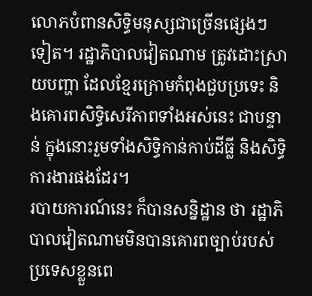លោភបំពានសិទ្ធិមនុស្សជាច្រើនផ្សេងៗ ទៀត។ រដ្ឋាភិបាលវៀតណាម ត្រូវដោះស្រាយបញ្ហា ដែលខ្មែរក្រោមកំពុងជួបប្រទេះ និងគោរពសិទ្ធិសេរីភាពទាំងអស់នេះ ជាបន្ទាន់ ក្នុងនោះរួមទាំងសិទ្ធិកាន់កាប់ដីធ្លី និងសិទ្ធិការងារផងដែរ។
របាយការណ៍នេះ ក៏បានសន្និដ្ឋាន ថា រដ្ឋាភិបាលវៀតណាមមិនបានគោរពច្បាប់របស់ប្រទេសខ្លួនពេ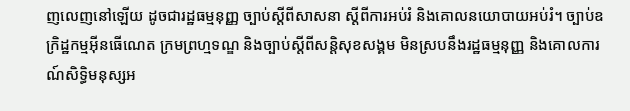ញលេញនៅឡើយ ដូចជារដ្ឋធម្មនុញ្ញ ច្បាប់ស្តីពីសាសនា ស្តីពីការអប់រំ និងគោលនយោបាយអប់រំ។ ច្បាប់ឧក្រិដ្ឋកម្មអ៊ីនធើណេត ក្រមព្រហ្មទណ្ឌ និងច្បាប់ស្តីពីសន្តិសុខសង្គម មិនស្របនឹងរដ្ឋធម្មនុញ្ញ និងគោលការណ៍សិទ្ធិមនុស្សអ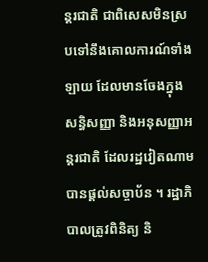ន្តរជាតិ ជាពិសេសមិនស្របទៅនឹងគោលការណ៍ទាំងឡាយ ដែលមានចែងក្នុងសន្ធិសញ្ញា និងអនុសញ្ញាអន្តរជាតិ ដែលរដ្ឋវៀតណាមបានផ្តល់សច្ចាប័ន ។ រដ្ឋាភិបាលត្រូវពិនិត្យ និ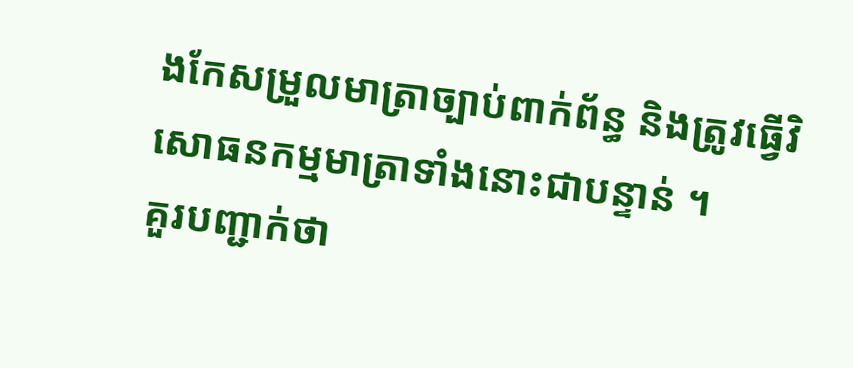ងកែសម្រួលមាត្រាច្បាប់ពាក់ព័ន្ធ និងត្រូវធ្វើវិសោធនកម្មមាតា្រទាំងនោះជាបន្ទាន់ ។
គួរបញ្ជាក់ថា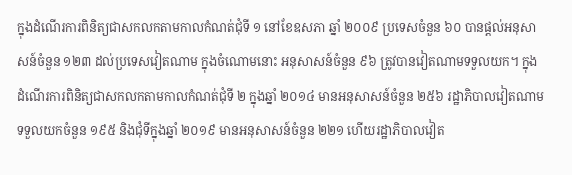ក្នុងដំណើរការពិនិត្យជាសកលកតាមកាលកំណត់ជុំទី ១ នៅខែឧសភា ឆ្នាំ ២០០៩ ប្រទេសចំនួន ៦០ បានផ្ដល់អនុសាសន៍ចំនួន ១២៣ ដល់ប្រទេសវៀតណាម ក្នុងចំណោមនោះ អនុសាសន៍ចំនួន ៩៦ ត្រូវបានវៀតណាមទទួលយក។ ក្នុងដំណើរការពិនិត្យជាសកលកតាមកាលកំណត់ជុំទី ២ ក្នុងឆ្នាំ ២០១៤ មានអនុសាសន៍ចំនួន ២៥៦ រដ្ឋាភិបាលវៀតណាមទទួលយកចំនួន ១៩៥ និងជុំទីក្នុងឆ្នាំ ២០១៩ មានអនុសាសន៍ចំនួន ២២១ ហើយរដ្ឋាភិបាលវៀត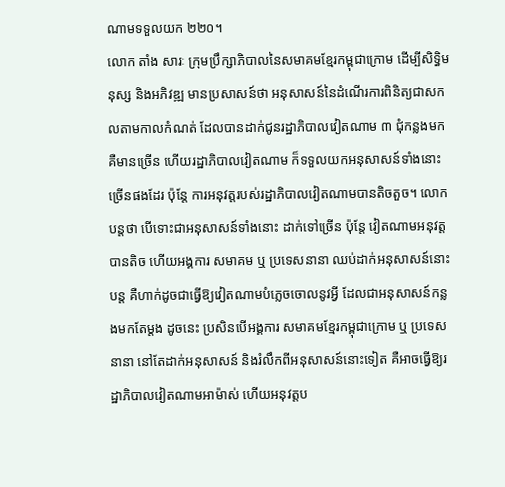ណាមទទួលយក ២២០។
លោក តាំង សារៈ ក្រុមប្រឹក្សាភិបាលនៃសមាគមខ្មែរកម្ពុជាក្រោម ដើម្បីសិទ្ធិមនុស្ស និងអភិវឌ្ឍ មានប្រសាសន៍ថា អនុសាសន៍នៃដំណើរការពិនិត្យជាសកលតាមកាលកំណត់ ដែលបានដាក់ជូនរដ្ឋាភិបាលវៀតណាម ៣ ជុំកន្លងមក គឺមានច្រើន ហើយរដ្ឋាភិបាលវៀតណាម ក៏ទទួលយកអនុសាសន៍ទាំងនោះច្រើនផងដែរ ប៉ុន្តែ ការអនុវត្តរបស់រដ្ឋាភិបាលវៀតណាមបានតិចតួច។ លោកបន្តថា បើទោះជាអនុសាសន៍ទាំងនោះ ដាក់ទៅច្រើន ប៉ុន្តែ វៀតណាមអនុវត្តបានតិច ហើយអង្គការ សមាគម ឬ ប្រទេសនានា ឈប់ដាក់អនុសាសន៍នោះបន្ត គឺហាក់ដូចជាធ្វើឱ្យវៀតណាមបំភ្លេចចោលនូវអ្វី ដែលជាអនុសាសន៍កន្លងមកតែម្ដង ដូចនេះ ប្រសិនបើអង្គការ សមាគមខ្មែរកម្ពុជាក្រោម ឬ ប្រទេសនានា នៅតែដាក់អនុសាសន៍ និងរំលឹកពីអនុសាសន៍នោះទៀត គឺអាចធ្វើឱ្យរដ្ឋាភិបាលវៀតណាមអាម៉ាស់ ហើយអនុវត្តប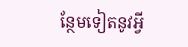ន្ថែមទៀតនូវអ្វី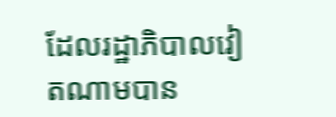ដែលរដ្ឋាភិបាលវៀតណាមបាន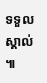ទទួលស្គាល់ ៕